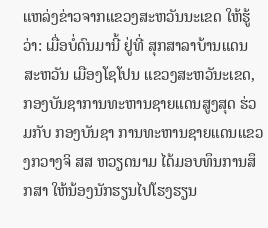ແຫລ່ງຂ່າວຈາກແຂວງສະຫວັນນະເຂດ ໃຫ້ຮູ້ວ່າ: ເມື່ອບໍ່ດົນມານີ້ ຢູ່ທີ່ ສຸກສາລາບ້ານແດນສະຫວັນ ເມືອງໂຊໂປນ ແຂວງສະຫວັນະເຂດ, ກອງບັນຊາການທະຫານຊາຍແດນສູງສຸດ ຮ່ວມກັບ ກອງບັນຊາ ການທະຫານຊາຍແດນແຂວງກວາງຈິ ສສ ຫວຽດນາມ ໄດ້ມອບທຶນການສຶກສາ ໃຫ້ນ້ອງນັກຮຽນໄປໂຮງຮຽນ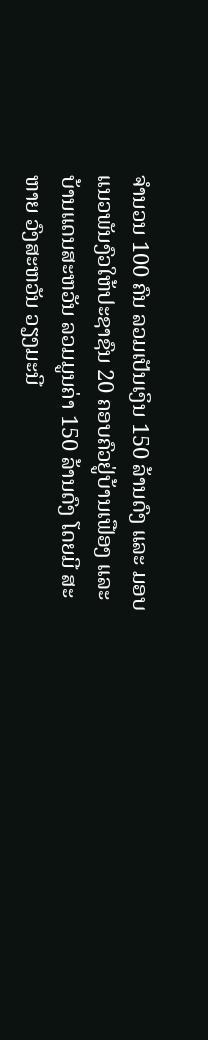ຈຳນວນ 100 ຄົນ ລວມເປັນເງິນ 150 ລ້ານດົງ ແລະ ມອບແນວພັນງົວໃຫ້ປະຊາຊົນ 20 ຄອບຄົວຢູ່ບ້ານເຟືອງ ແລະ ບ້ານແດນສະຫວັນ ລວມມູນຄ່າ 150 ລ້ານດົງ ໂດຍມີ ສະຫາຍ ວົງສະຫວັນ ວຽງມະນີ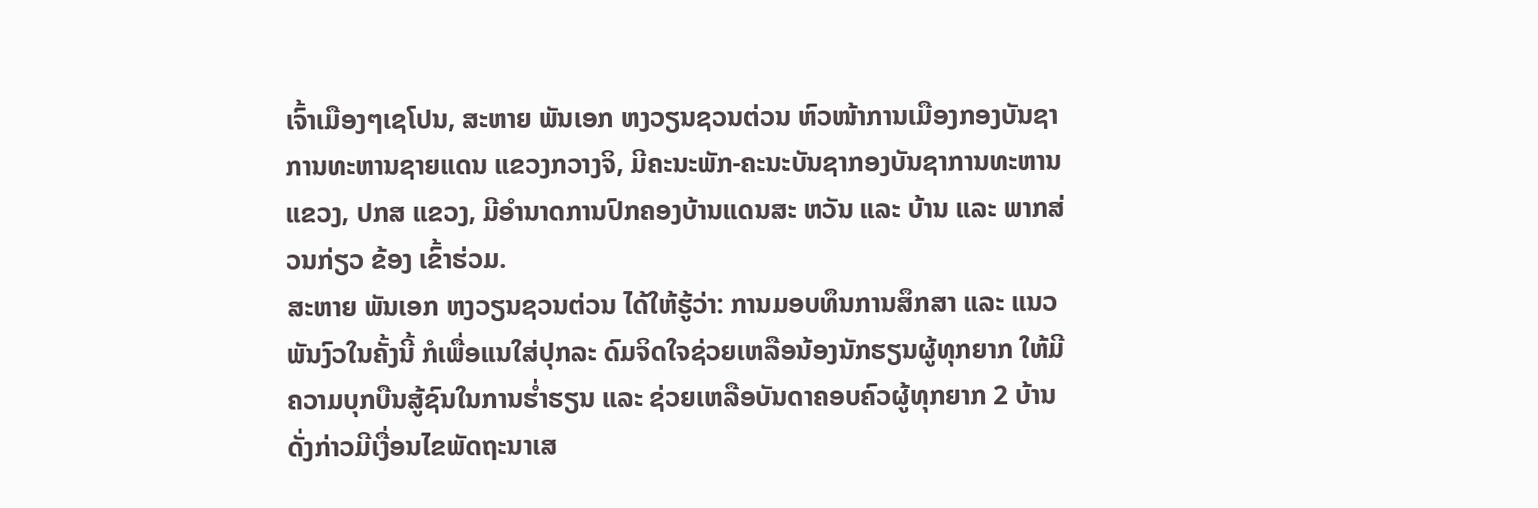ເຈົ້າເມືອງໆເຊໂປນ, ສະຫາຍ ພັນເອກ ຫງວຽນຊວນຕ່ວນ ຫົວໜ້າການເມືອງກອງບັນຊາການທະຫານຊາຍແດນ ແຂວງກວາງຈິ, ມີຄະນະພັກ-ຄະນະບັນຊາກອງບັນຊາການທະຫານແຂວງ, ປກສ ແຂວງ, ມີອຳນາດການປົກຄອງບ້ານແດນສະ ຫວັນ ແລະ ບ້ານ ແລະ ພາກສ່ວນກ່ຽວ ຂ້ອງ ເຂົ້າຮ່ວມ.
ສະຫາຍ ພັນເອກ ຫງວຽນຊວນຕ່ວນ ໄດ້ໃຫ້ຮູ້ວ່າ: ການມອບທຶນການສຶກສາ ແລະ ແນວພັນງົວໃນຄັ້ງນີ້ ກໍເພື່ອແນໃສ່ປຸກລະ ດົມຈິດໃຈຊ່ວຍເຫລືອນ້ອງນັກຮຽນຜູ້ທຸກຍາກ ໃຫ້ມີຄວາມບຸກບືນສູ້ຊົນໃນການຮໍ່າຮຽນ ແລະ ຊ່ວຍເຫລືອບັນດາຄອບຄົວຜູ້ທຸກຍາກ 2 ບ້ານດັ່ງກ່າວມີເງື່ອນໄຂພັດຖະນາເສ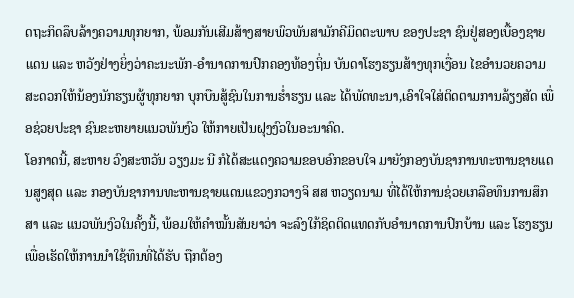ດຖະກິດລຶບລ້າງຄວາມທຸກຍາກ, ພ້ອມກັນເສີມສ້າງສາຍພົວພັນສາມັກຄີມິດຕະພາບ ຂອງປະຊາ ຊົນຢູ່ສອງເບື້ອງຊາຍແດນ ແລະ ຫວັງຢ່າງຍິ່ງວ່າຄະນະພັກ-ອຳນາດການປົກຄອງທ້ອງຖິ່ນ ບັນດາໂຮງຮຽນສ້າງທຸກເງື່ອນ ໄຂອຳນວຍຄວາມສະດວກໃຫ້ນ້ອງນັກຮຽນຜູ້ທຸກຍາກ ບຸກບືນສູ້ຊົນໃນການຮໍ່າຮຽນ ແລະ ໄດ້ພັດທະນາ,ເອົາໃຈໃສ່ຕິດຕາມການລ້ຽງສັດ ເພື່ອຊ່ວຍປະຊາ ຊົນຂະຫຍາຍແນວພັນງົວ ໃຫ້ກາຍເປັນຝຸງງົວໃນອະນາຄົດ.
ໂອກາດນີ້, ສະຫາຍ ວົງສະຫວັນ ວຽງມະ ນີ ກໍໄດ້ສະແດງຄວາມຂອບອົກຂອບໃຈ ມາຍັງກອງບັນຊາການທະຫານຊາຍແດນສູງສຸດ ແລະ ກອງບັນຊາການທະຫານຊາຍແດນແຂວງກວາງຈິ ສສ ຫວຽດນາມ ທີ່ໄດ້ໃຫ້ການຊ່ວຍເກລືອທຶນການສຶກສາ ແລະ ແນວພັນງົວໃນຄັ້ງນີ້, ພ້ອມໃຫ້ຄໍາໝັ້ນສັນຍາວ່າ ຈະລົງໃກ້ຊິດຕິດແທດກັບອຳນາດການປົກບ້ານ ແລະ ໂຮງຮຽນ ເພື່ອເຮັດໃຫ້ການນຳໃຊ້ທຶນທີ່ໄດ້ຮັບ ຖືກຕ້ອງ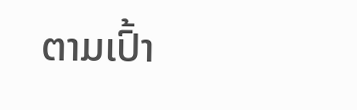ຕາມເປົ້າ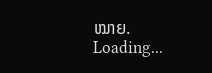ໝາຍ.
Loading...